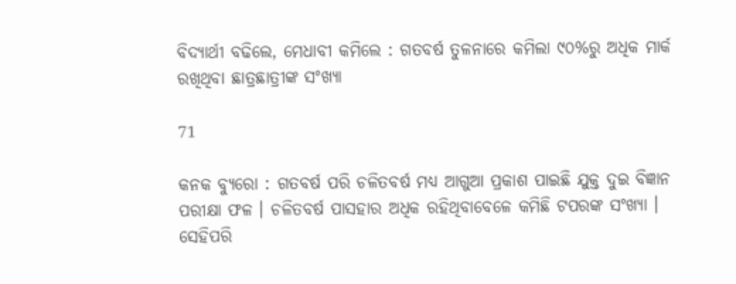ବିଦ୍ୟାର୍ଥୀ ବଢିଲେ, ମେଧାବୀ କମିଲେ : ଗତବର୍ଷ ତୁଳନାରେ କମିଲା ୯୦%ରୁ ଅଧିକ ମାର୍କ ରଖିଥିବା ଛାତ୍ରଛାତ୍ରୀଙ୍କ ସଂଖ୍ୟା

71

କନକ ବ୍ୟୁରୋ : ଗତବର୍ଷ ପରି ଚଳିତବର୍ଷ ମଧ୍ୟ ଆଗୁଆ ପ୍ରକାଶ ପାଇଛି ଯୁକ୍ତ ଦୁଇ ବିଜ୍ଞାନ ପରୀକ୍ଷା ଫଳ । ଚଳିତବର୍ଷ ପାସହାର ଅଧିକ ରହିଥିବାବେଳେ କମିଛି ଟପରଙ୍କ ସଂଖ୍ୟା । ସେହିପରି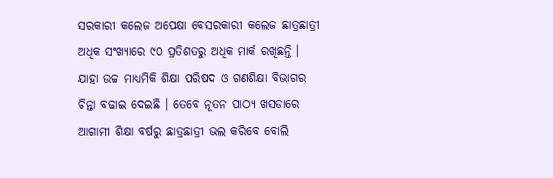ସରକାରୀ କଲେଜ ଅପେକ୍ଷା ବେସରକାରୀ କଲେଜ ଛାତ୍ରଛାତ୍ରୀ ଅଧିକ ସଂଖ୍ୟାରେ ୯୦ ପ୍ରତିଶତରୁ ଅଧିକ ମାର୍କ ରଖିଛନ୍ତି । ଯାହା ଉଚ୍ଚ ମାଧ୍ୟମିକି ଶିକ୍ଷା ପରିଷଦ ଓ ଗଣଶିକ୍ଷା ବିଭାଗର ଚିନ୍ତା ବଢାଇ ଦେଇଛି । ତେବେ ନୂତନ ପାଠ୍ୟ ଖସଡାରେ ଆଗାମୀ ଶିକ୍ଷା ବର୍ଷରୁ ଛାତ୍ରଛାତ୍ରୀ ଭଲ କରିବେ ବୋଲି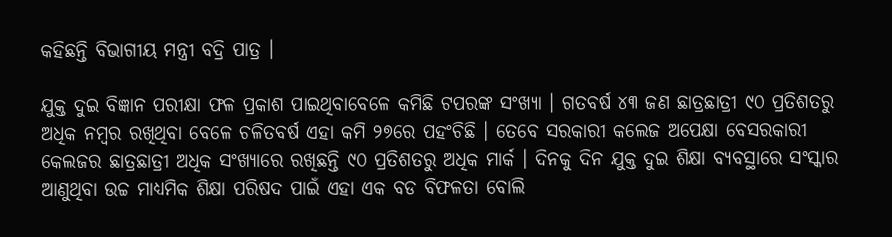କହିଛନ୍ତି ବିଭାଗୀୟ ମନ୍ତ୍ରୀ ବଦ୍ରି ପାତ୍ର ।

ଯୁକ୍ତ ଦୁଇ ବିଜ୍ଞାନ ପରୀକ୍ଷା ଫଳ ପ୍ରକାଶ ପାଇଥିବାବେଳେ କମିଛି ଟପରଙ୍କ ସଂଖ୍ୟା । ଗତବର୍ଷ ୪୩ ଜଣ ଛାତ୍ରଛାତ୍ରୀ ୯୦ ପ୍ରତିଶତରୁ ଅଧିକ ନମ୍ବର ରଖିଥିବା ବେଳେ ଚଳିତବର୍ଷ ଏହା କମି ୨୭ରେ ପହଂଚିଛି । ତେବେ ସରକାରୀ କଲେଜ ଅପେକ୍ଷା ବେସରକାରୀ କେଲଜର ଛାତ୍ରଛାତ୍ରୀ ଅଧିକ ସଂଖ୍ୟାରେ ରଖିଛନ୍ତି ୯୦ ପ୍ରତିଶତରୁ ଅଧିକ ମାର୍କ । ଦିନକୁ ଦିନ ଯୁକ୍ତ ଦୁଇ ଶିକ୍ଷା ବ୍ୟବସ୍ଥାରେ ସଂସ୍କାର ଆଣୁଥିବା ଉଚ୍ଚ ମାଧ୍ୟମିକ ଶିକ୍ଷା ପରିଷଦ ପାଇଁ ଏହା ଏକ ବଡ ବିଫଳତା ବୋଲି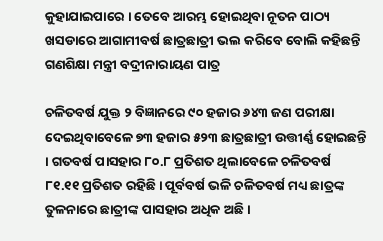କୁହାଯାଇପାରେ । ତେବେ ଆରମ୍ଭ ହୋଇଥିବା ନୂତନ ପାଠ୍ୟ ଖସଡାରେ ଆଗାମୀବର୍ଷ ଛାତ୍ରଛାତ୍ରୀ ଭଲ କରିବେ ବୋଲି କହିଛନ୍ତି ଗଣଶିକ୍ଷା ମନ୍ତ୍ରୀ ବଦ୍ରୀନାରାୟଣ ପାତ୍ର

ଚଳିତବର୍ଷ ଯୁକ୍ତ ୨ ବିଜ୍ଞାନରେ ୯୦ ହଜାର ୬୪୩ ଜଣ ପରୀକ୍ଷା ଦେଇଥିବାବେଳେ ୭୩ ହଜାର ୫୨୩ ଛାତ୍ରଛାତ୍ରୀ ଉତ୍ତୀର୍ଣ୍ଣ ହୋଇଛନ୍ତି । ଗତବର୍ଷ ପାସହାର ୮୦.୮ ପ୍ରତିଶତ ଥିଲାବେଳେ ଚଳିତବର୍ଷ ୮୧.୧୧ ପ୍ରତିଶତ ରହିଛି । ପୂର୍ବବର୍ଷ ଭଳି ଚଳିତବର୍ଷ ମଧ୍ୟ ଛାତ୍ରଙ୍କ ତୁଳନାରେ ଛାତ୍ରୀଙ୍କ ପାସହାର ଅଧିକ ଅଛି ।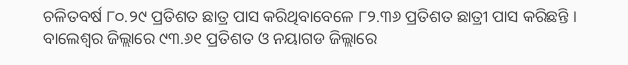ଚଳିତବର୍ଷ ୮୦.୨୯ ପ୍ରତିଶତ ଛାତ୍ର ପାସ କରିଥିବାବେଳେ ୮୨.୩୬ ପ୍ରତିଶତ ଛାତ୍ରୀ ପାସ କରିଛନ୍ତି । ବାଲେଶ୍ୱର ଜିଲ୍ଲାରେ ୯୩.୬୧ ପ୍ରତିଶତ ଓ ନୟାଗଡ ଜିଲ୍ଲାରେ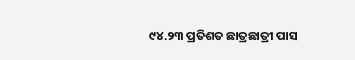୯୪.୨୩ ପ୍ରତିଶତ ଛାତ୍ରଛାତ୍ରୀ ପାସ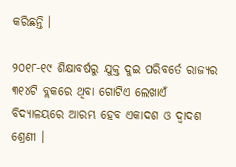କରିଛନ୍ତି ।

୨୦୧୮-୧୯ ଶିକ୍ଷାବର୍ଷରୁ ଯୁକ୍ତ ଦୁଇ ପରିବର୍ତେ ରାଜ୍ୟର ୩୧୪ଟି ବ୍ଲକରେ ଥିବା ଗୋଟିଏ ଲେଖାଏଁ ବିଦ୍ୟାଳୟରେ ଆରମ୍ଭ ହେବ ଏକାଦଶ ଓ ଦ୍ୱାଦଶ ଶ୍ରେଣୀ ।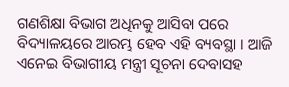ଗଣଶିକ୍ଷା ବିଭାଗ ଅଧିନକୁ ଆସିବା ପରେ ବିଦ୍ୟାଳୟରେ ଆରମ୍ଭ ହେବ ଏହି ବ୍ୟବସ୍ଥା । ଆଜି ଏନେଇ ବିଭାଗୀୟ ମନ୍ତ୍ରୀ ସୂଚନା ଦେବାସହ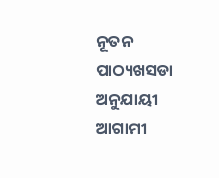ନୂତନ ପାଠ୍ୟଖସଡା ଅନୁଯାୟୀ ଆଗାମୀ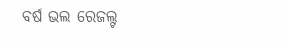ବର୍ଷ ଭଲ ରେଜଲ୍ଟ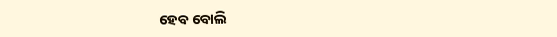ହେବ ବୋଲି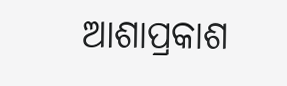ଆଶାପ୍ରକାଶ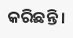କରିଛନ୍ତି ।